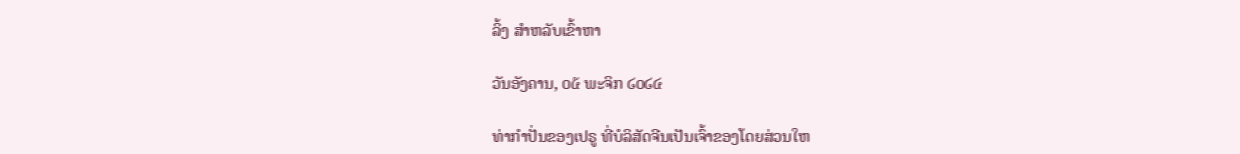ລິ້ງ ສຳຫລັບເຂົ້າຫາ

ວັນອັງຄານ, ໐໕ ພະຈິກ ໒໐໒໔

ທ່າກຳປັ່ນຂອງເປຣູ ທີ່ບໍລິສັດຈີນເປັນເຈົ້າຂອງໂດຍສ່ວນໃຫ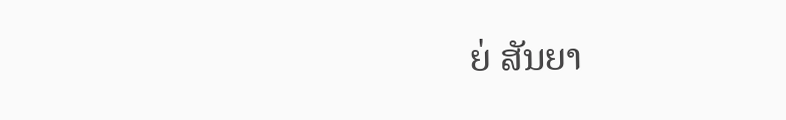ຍ່ ສັນຍາ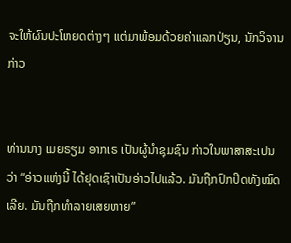ຈະໃຫ້ຜົນປະໂຫຍດຕ່າງໆ ແຕ່ມາພ້ອມດ້ວຍຄ່າແລກປ່ຽນ, ນັກວິຈານ ກ່າວ


ທ່ານນາງ ເມຍຣຽມ ອາກເຣ ເປັນຜູ້ນຳຊຸມຊົນ ກ່າວໃນພາສາສະເປນວ່າ “ອ່າວແຫ່ງນີ້ ໄດ້ຢຸດເຊົາເປັນອ່າວໄປແລ້ວ. ມັນຖືກປົກປິດທັງໝົດເລີຍ. ມັນຖືກທຳລາຍເສຍຫາຍ”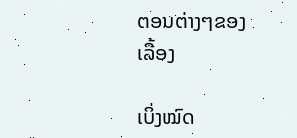ຕອນຕ່າງໆຂອງເລື້ອງ

ເບິ່ງໝົດ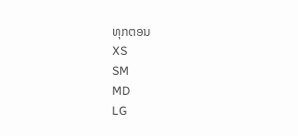ທຸກຕອນ
XS
SM
MD
LG